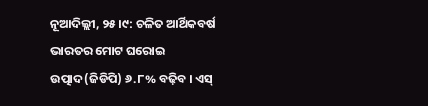ନୂଆଦିଲ୍ଲୀ, ୨୫।୯: ଚଳିତ ଆର୍ଥିକବର୍ଷ ଭାରତର ମୋଟ ଘରୋଇ ଉତ୍ପାଦ(ଜିଡିପି) ୬.୮% ବଢ଼ିବ । ଏସ୍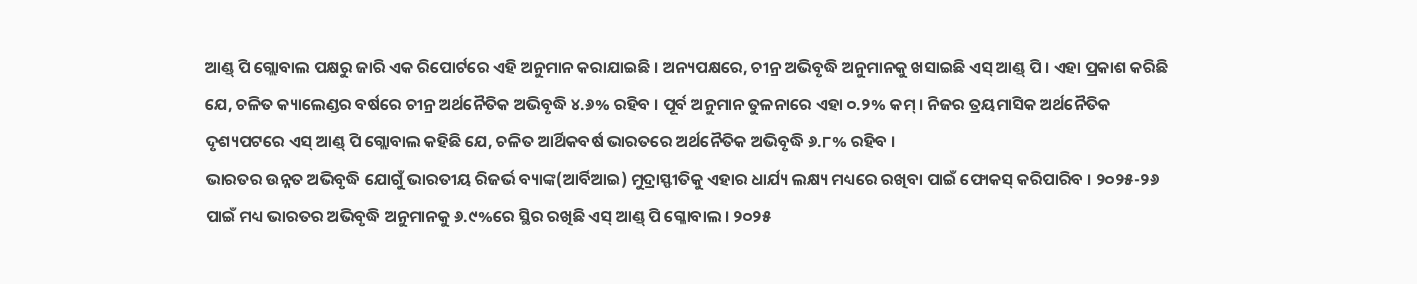ଆଣ୍ଡ୍ ପି ଗ୍ଲୋବାଲ ପକ୍ଷରୁ ଜାରି ଏକ ରିପୋର୍ଟରେ ଏହି ଅନୁମାନ କରାଯାଇଛି । ଅନ୍ୟପକ୍ଷରେ, ଚୀନ୍ର ଅଭିବୃଦ୍ଧି ଅନୁମାନକୁ ଖସାଇଛି ଏସ୍ ଆଣ୍ଡ୍ ପି । ଏହା ପ୍ରକାଶ କରିଛି ଯେ, ଚଳିତ କ୍ୟାଲେଣ୍ଡର ବର୍ଷରେ ଚୀନ୍ର ଅର୍ଥନୈତିକ ଅଭିବୃଦ୍ଧି ୪.୬% ରହିବ । ପୂର୍ବ ଅନୁମାନ ତୁଳନାରେ ଏହା ୦.୨% କମ୍ । ନିଜର ତ୍ରୟମାସିକ ଅର୍ଥନୈତିକ ଦୃଶ୍ୟପଟରେ ଏସ୍ ଆଣ୍ଡ୍ ପି ଗ୍ଲୋବାଲ କହିଛି ଯେ, ଚଳିତ ଆର୍ଥିକବର୍ଷ ଭାରତରେ ଅର୍ଥନୈତିକ ଅଭିବୃଦ୍ଧି ୬.୮% ରହିବ ।
ଭାରତର ଉନ୍ନତ ଅଭିବୃଦ୍ଧି ଯୋଗୁଁ ଭାରତୀୟ ରିଜର୍ଭ ବ୍ୟାଙ୍କ(ଆର୍ବିଆଇ) ମୁଦ୍ରାସ୍ଫୀତିକୁ ଏହାର ଧାର୍ଯ୍ୟ ଲକ୍ଷ୍ୟ ମଧ୍ୟରେ ରଖିବା ପାଇଁ ଫୋକସ୍ କରିପାରିବ । ୨୦୨୫-୨୬ ପାଇଁ ମଧ୍ୟ ଭାରତର ଅଭିବୃଦ୍ଧି ଅନୁମାନକୁ ୬.୯%ରେ ସ୍ଥିର ରଖିଛି ଏସ୍ ଆଣ୍ଡ୍ ପି ଗ୍ଳୋବାଲ । ୨୦୨୫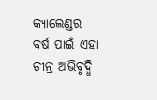କ୍ୟାଲେଣ୍ଡର ବର୍ଷ ପାଇଁ ଏହା ଚୀନ୍ର ଅଭିବୃଦ୍ଧି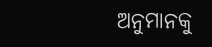ଅନୁମାନକୁ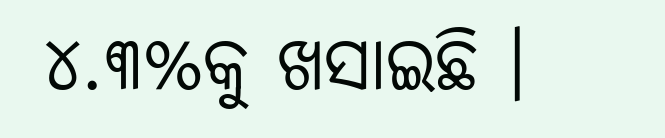୪.୩%କୁ ଖସାଇଛି ।